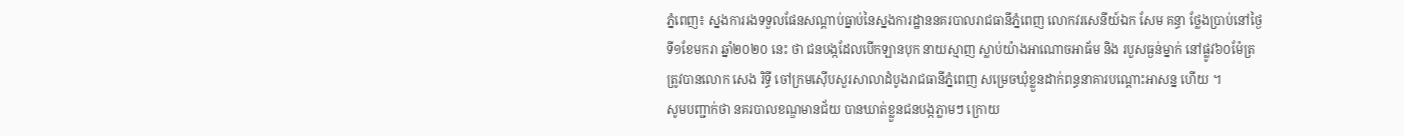ភ្នំពេញ៖ ស្នងការរងទទួលផែនសណ្តាប់ធ្នាប់នៃស្នងការដ្ឋាននគរបាលរាជធានីភ្នំពេញ លោកវរសេនីយ៍ឯក សែម គន្ធា ថ្លែងប្រាប់នៅថ្ងៃទី១ខែមករា ឆ្នាំ២០២០ នេះ ថា ជនបង្កដែលបើកឡានបុក នាយស្មាញ ស្លាប់យ៉ាងអាណោចអាធ័ម និង របួសធ្ងន់ម្នាក់ នៅផ្លូវ៦០ម៉ែត្រ ត្រូវបានលោក សេង រិទ្ធី ចៅក្រមស៊ើបសួរសាលាដំបូងរាជធានីភ្នំពេញ សម្រេចឃុំខ្លួនដាក់ពន្ធនាគារបណ្តោះអាសន្ន ហើយ ។
សូមបញ្ជាក់ថា នគរបាលខណ្ឌមានជ័យ បានឃាត់ខ្លួនជនបង្កភ្លាមៗ ក្រោយ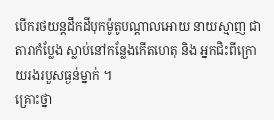បើករថយន្តដឹកដីបុកម៉ូតូបណ្តាលអោយ នាយស្មាញ ជាតារាកំប្លែង ស្លាប់នៅកន្លែងកើតហេតុ និង អ្នកជិះពីក្រោយរងរបួសធ្ងន់ម្នាក់ ។
គ្រោះថ្នា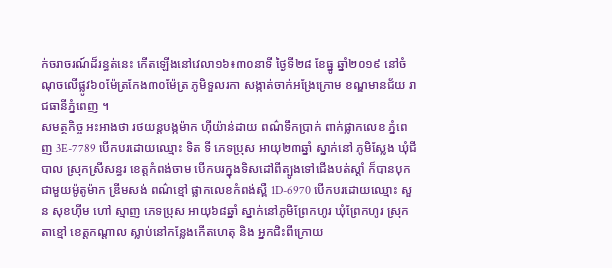ក់ចរាចរណ៍ដ៏រន្ធត់នេះ កើតឡើងនៅវេលា១៦៖៣០នាទី ថ្ងៃទី២៨ ខែធ្នូ ឆ្នាំ២០១៩ នៅចំណុចលើផ្លូវ៦០ម៉ែត្រកែង៣០ម៉ែត្រ ភូមិទួលរកា សង្កាត់ចាក់អង្រែក្រោម ខណ្ឌមានជ័យ រាជធានីភ្នំពេញ ។
សមត្ថកិច្ច អះអាងថា រថយន្តបង្កម៉ាក ហ៊ីយ៉ាន់ដាយ ពណ៌ទឹកប្រាក់ ពាក់ផ្លាកលេខ ភ្នំពេញ 3E-7789 បើកបរដោយឈ្មោះ ទិត ទី ភេទប្រុស អាយុ២៣ឆ្នាំ ស្នាក់នៅ ភូមិស្លែង ឃុំជីបាល ស្រុកស្រីសន្ធរ ខេត្តកំពង់ចាម បើកបរក្នុងទិសដៅពីត្បូងទៅជើងបត់ស្តាំ ក៏បានបុកជាមួយម៉ូតូម៉ាក ឌ្រីមសង់ ពណ៌ខ្មៅ ផ្លាកលេខកំពង់ស្ពឺ 1D-6970 បើកបរដោយឈ្មោះ សួន សុខហ៊ីម ហៅ ស្មាញ ភេទប្រុស អាយុ៦៨ឆ្នាំ ស្នាក់នៅភូមិព្រែកហូរ ឃុំព្រែកហូរ ស្រុកតាខ្មៅ ខេត្តកណ្តាល ស្លាប់នៅកន្លែងកើតហេតុ និង អ្នកជិះពីក្រោយ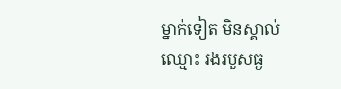ម្នាក់ទៀត មិនស្គាល់ឈ្មោះ រងរបួសធ្ង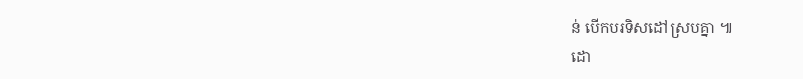ន់ បើកបរទិសដៅស្របគ្នា ៕
ដោ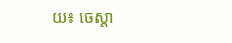យ៖ ចេស្តា